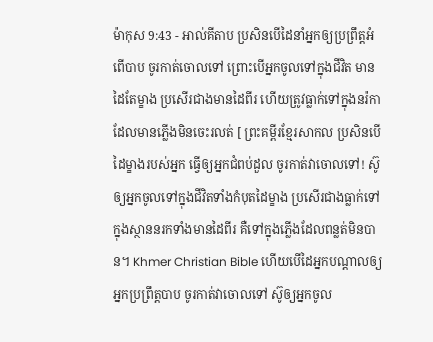ម៉ាកុស 9:43 - អាល់គីតាប ប្រសិនបើដៃនាំអ្នកឲ្យប្រព្រឹត្ដអំពើបាប ចូរកាត់ចោលទៅ ព្រោះបើអ្នកចូលទៅក្នុងជីវិត មានដៃតែម្ខាង ប្រសើរជាងមានដៃពីរ ហើយត្រូវធ្លាក់ទៅក្នុងនរ៉កា ដែលមានភ្លើងមិនចេះរលត់ [ ព្រះគម្ពីរខ្មែរសាកល ប្រសិនបើដៃម្ខាងរបស់អ្នក ធ្វើឲ្យអ្នកជំពប់ដួល ចូរកាត់វាចោលទៅ! ស៊ូឲ្យអ្នកចូលទៅក្នុងជីវិតទាំងកំបុតដៃម្ខាង ប្រសើរជាងធ្លាក់ទៅក្នុងស្ថាននរកទាំងមានដៃពីរ គឺទៅក្នុងភ្លើងដែលពន្លត់មិនបាន។ Khmer Christian Bible ហើយបើដៃអ្នកបណ្ដាលឲ្យអ្នកប្រព្រឹត្តបាប ចូរកាត់វាចោលទៅ ស៊ូឲ្យអ្នកចូល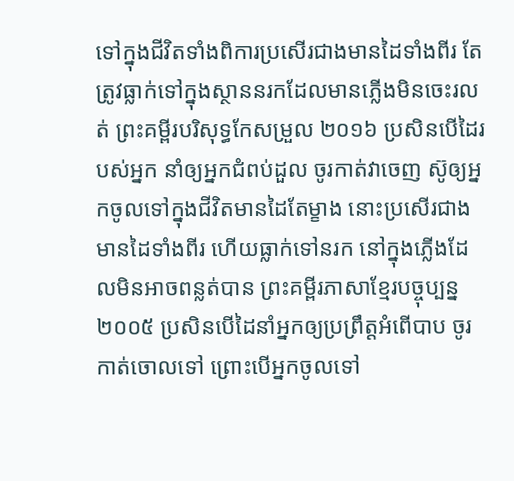ទៅក្នុងជីវិតទាំងពិការប្រសើរជាងមានដៃទាំងពីរ តែត្រូវធ្លាក់ទៅក្នុងស្ថាននរកដែលមានភ្លើងមិនចេះរលត់ ព្រះគម្ពីរបរិសុទ្ធកែសម្រួល ២០១៦ ប្រសិនបើដៃរបស់អ្នក នាំឲ្យអ្នកជំពប់ដួល ចូរកាត់វាចេញ ស៊ូឲ្យអ្នកចូលទៅក្នុងជីវិតមានដៃតែម្ខាង នោះប្រសើរជាងមានដៃទាំងពីរ ហើយធ្លាក់ទៅនរក នៅក្នុងភ្លើងដែលមិនអាចពន្លត់បាន ព្រះគម្ពីរភាសាខ្មែរបច្ចុប្បន្ន ២០០៥ ប្រសិនបើដៃនាំអ្នកឲ្យប្រព្រឹត្តអំពើបាប ចូរកាត់ចោលទៅ ព្រោះបើអ្នកចូលទៅ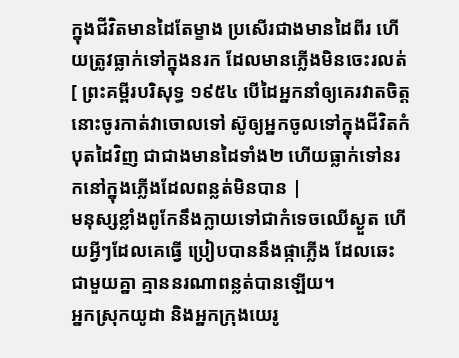ក្នុងជីវិតមានដៃតែម្ខាង ប្រសើរជាងមានដៃពីរ ហើយត្រូវធ្លាក់ទៅក្នុងនរក ដែលមានភ្លើងមិនចេះរលត់ [ ព្រះគម្ពីរបរិសុទ្ធ ១៩៥៤ បើដៃអ្នកនាំឲ្យគេរវាតចិត្ត នោះចូរកាត់វាចោលទៅ ស៊ូឲ្យអ្នកចូលទៅក្នុងជីវិតកំបុតដៃវិញ ជាជាងមានដៃទាំង២ ហើយធ្លាក់ទៅនរកនៅក្នុងភ្លើងដែលពន្លត់មិនបាន |
មនុស្សខ្លាំងពូកែនឹងក្លាយទៅជាកំទេចឈើស្ងួត ហើយអ្វីៗដែលគេធ្វើ ប្រៀបបាននឹងផ្កាភ្លើង ដែលឆេះជាមួយគ្នា គ្មាននរណាពន្លត់បានឡើយ។
អ្នកស្រុកយូដា និងអ្នកក្រុងយេរូ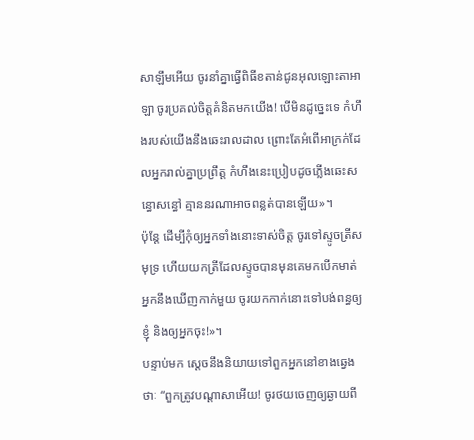សាឡឹមអើយ ចូរនាំគ្នាធ្វើពិធីខតាន់ជូនអុលឡោះតាអាឡា ចូរប្រគល់ចិត្តគំនិតមកយើង! បើមិនដូច្នេះទេ កំហឹងរបស់យើងនឹងឆេះរាលដាល ព្រោះតែអំពើអាក្រក់ដែលអ្នករាល់គ្នាប្រព្រឹត្ត កំហឹងនេះប្រៀបដូចភ្លើងឆេះសន្ធោសន្ធៅ គ្មាននរណាអាចពន្លត់បានឡើយ»។
ប៉ុន្ដែ ដើម្បីកុំឲ្យអ្នកទាំងនោះទាស់ចិត្ត ចូរទៅស្ទូចត្រីសមុទ្រ ហើយយកត្រីដែលស្ទូចបានមុនគេមកបើកមាត់ អ្នកនឹងឃើញកាក់មួយ ចូរយកកាក់នោះទៅបង់ពន្ធឲ្យខ្ញុំ និងឲ្យអ្នកចុះ!»។
បន្ទាប់មក ស្តេចនឹងនិយាយទៅពួកអ្នកនៅខាងឆ្វេងថាៈ “ពួកត្រូវបណ្ដាសាអើយ! ចូរថយចេញឲ្យឆ្ងាយពី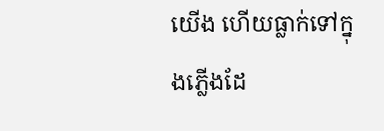យើង ហើយធ្លាក់ទៅក្នុងភ្លើងដែ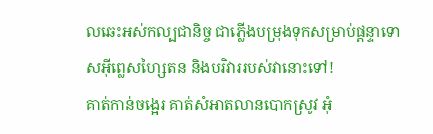លឆេះអស់កល្បជានិច្ច ជាភ្លើងបម្រុងទុកសម្រាប់ផ្ដន្ទាទោសអ៊ីព្លេសហ្សៃតន និងបរិវាររបស់វានោះទៅ!
គាត់កាន់ចង្អេរ គាត់សំអាតលានបោកស្រូវ អុំ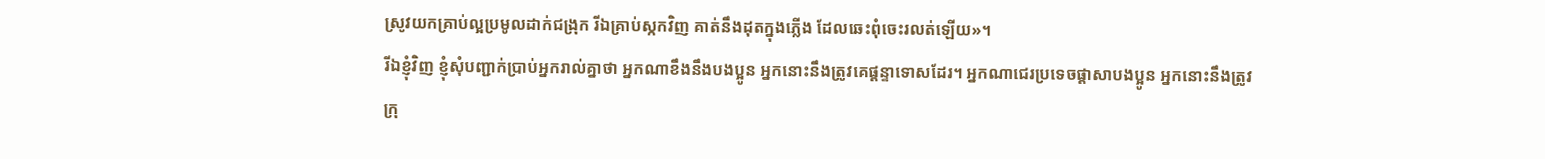ស្រូវយកគ្រាប់ល្អប្រមូលដាក់ជង្រុក រីឯគ្រាប់ស្កកវិញ គាត់នឹងដុតក្នុងភ្លើង ដែលឆេះពុំចេះរលត់ឡើយ»។
រីឯខ្ញុំវិញ ខ្ញុំសុំបញ្ជាក់ប្រាប់អ្នករាល់គ្នាថា អ្នកណាខឹងនឹងបងប្អូន អ្នកនោះនឹងត្រូវគេផ្ដន្ទាទោសដែរ។ អ្នកណាជេរប្រទេចផ្ដាសាបងប្អូន អ្នកនោះនឹងត្រូវក្រុ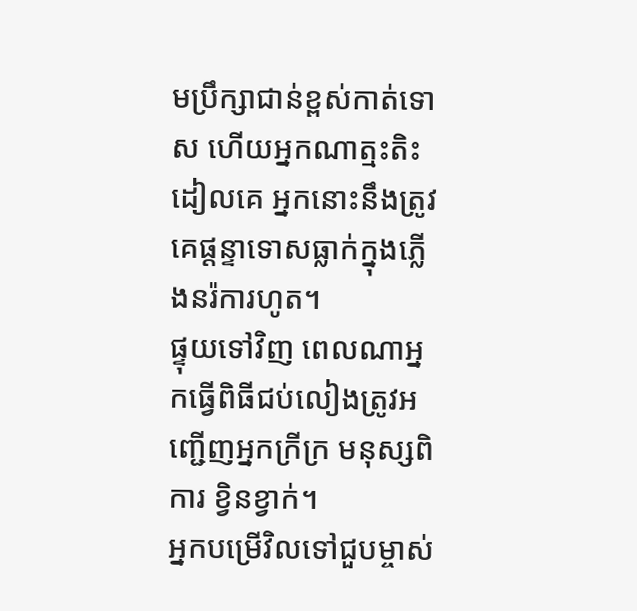មប្រឹក្សាជាន់ខ្ពស់កាត់ទោស ហើយអ្នកណាត្មះតិះដៀលគេ អ្នកនោះនឹងត្រូវគេផ្ដន្ទាទោសធ្លាក់ក្នុងភ្លើងនរ៉ការហូត។
ផ្ទុយទៅវិញ ពេលណាអ្នកធ្វើពិធីជប់លៀងត្រូវអញ្ជើញអ្នកក្រីក្រ មនុស្សពិការ ខ្វិនខ្វាក់។
អ្នកបម្រើវិលទៅជួបម្ចាស់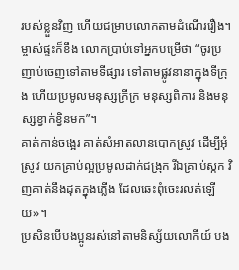របស់ខ្លួនវិញ ហើយជម្រាបលោកតាមដំណើររឿង។ ម្ចាស់ផ្ទះក៏ខឹង លោកប្រាប់ទៅអ្នកបម្រើថា “ចូរប្រញាប់ចេញទៅតាមទីផ្សារ ទៅតាមផ្លូវនានាក្នុងទីក្រុង ហើយប្រមូលមនុស្សក្រីក្រ មនុស្សពិការ និងមនុស្សខ្វាក់ខ្វិនមក”។
គាត់កាន់ចង្អេរ គាត់សំអាតលានបោកស្រូវ ដើម្បីអុំស្រូវ យកគ្រាប់ល្អប្រមូលដាក់ជង្រុក រីឯគ្រាប់ស្កក វិញគាត់នឹងដុតក្នុងភ្លើង ដែលឆេះពុំចេះរលត់ឡើយ»។
ប្រសិនបើបងប្អូនរស់នៅតាមនិស្ស័យលោកីយ៍ បង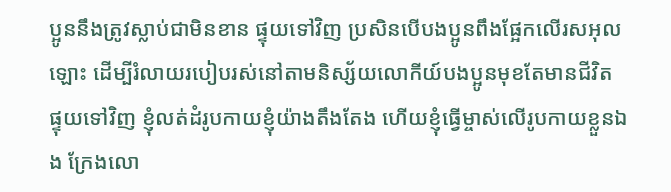ប្អូននឹងត្រូវស្លាប់ជាមិនខាន ផ្ទុយទៅវិញ ប្រសិនបើបងប្អូនពឹងផ្អែកលើរសអុលឡោះ ដើម្បីរំលាយរបៀបរស់នៅតាមនិស្ស័យលោកីយ៍បងប្អូនមុខតែមានជីវិត
ផ្ទុយទៅវិញ ខ្ញុំលត់ដំរូបកាយខ្ញុំយ៉ាងតឹងតែង ហើយខ្ញុំធ្វើម្ចាស់លើរូបកាយខ្លួនឯង ក្រែងលោ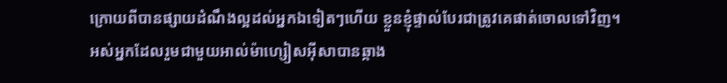ក្រោយពីបានផ្សាយដំណឹងល្អដល់អ្នកឯទៀតៗហើយ ខ្លួនខ្ញុំផ្ទាល់បែរជាត្រូវគេផាត់ចោលទៅវិញ។
អស់អ្នកដែលរួមជាមួយអាល់ម៉ាហ្សៀសអ៊ីសាបានឆ្កាង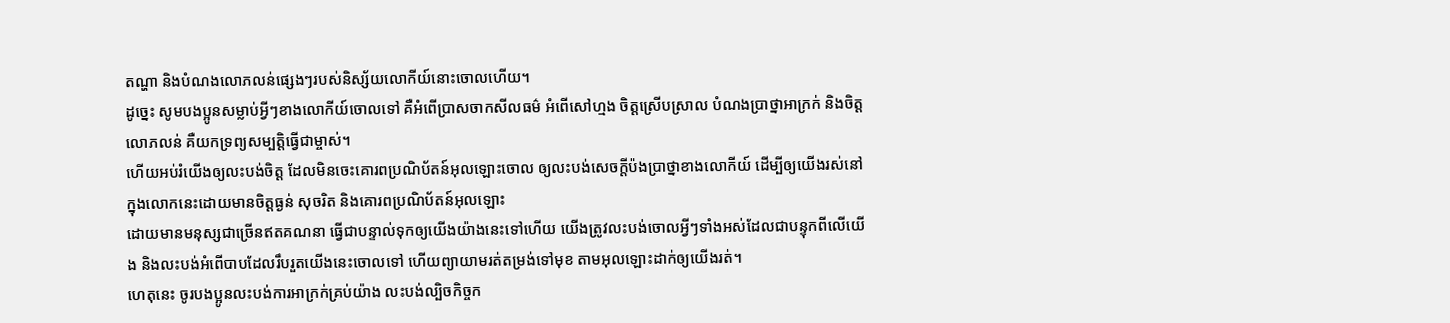តណ្ហា និងបំណងលោភលន់ផ្សេងៗរបស់និស្ស័យលោកីយ៍នោះចោលហើយ។
ដូច្នេះ សូមបងប្អូនសម្លាប់អ្វីៗខាងលោកីយ៍ចោលទៅ គឺអំពើប្រាសចាកសីលធម៌ អំពើសៅហ្មង ចិត្ដស្រើបស្រាល បំណងប្រាថ្នាអាក្រក់ និងចិត្ដលោភលន់ គឺយកទ្រព្យសម្បត្តិធ្វើជាម្ចាស់។
ហើយអប់រំយើងឲ្យលះបង់ចិត្ដ ដែលមិនចេះគោរពប្រណិប័តន៍អុលឡោះចោល ឲ្យលះបង់សេចក្ដីប៉ងប្រាថ្នាខាងលោកីយ៍ ដើម្បីឲ្យយើងរស់នៅក្នុងលោកនេះដោយមានចិត្ដធ្ងន់ សុចរិត និងគោរពប្រណិប័តន៍អុលឡោះ
ដោយមានមនុស្សជាច្រើនឥតគណនា ធ្វើជាបន្ទាល់ទុកឲ្យយើងយ៉ាងនេះទៅហើយ យើងត្រូវលះបង់ចោលអ្វីៗទាំងអស់ដែលជាបន្ទុកពីលើយើង និងលះបង់អំពើបាបដែលរឹបរួតយើងនេះចោលទៅ ហើយព្យាយាមរត់តម្រង់ទៅមុខ តាមអុលឡោះដាក់ឲ្យយើងរត់។
ហេតុនេះ ចូរបងប្អូនលះបង់ការអាក្រក់គ្រប់យ៉ាង លះបង់ល្បិចកិច្ចក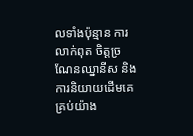លទាំងប៉ុន្មាន ការលាក់ពុត ចិត្ដច្រណែនឈ្នានីស និងការនិយាយដើមគេគ្រប់យ៉ាង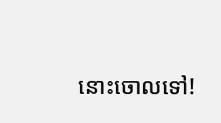នោះចោលទៅ!